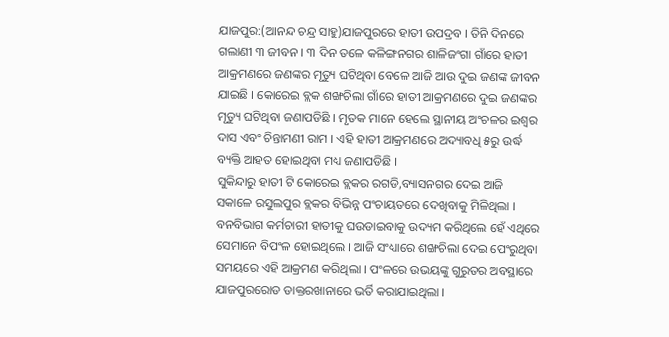ଯାଜପୁର:(ଆନନ୍ଦ ଚନ୍ଦ୍ର ସାହୁ)ଯାଜପୁରରେ ହାତୀ ଉପଦ୍ରବ । ତିନି ଦିନରେ ଗଲାଣୀ ୩ ଜୀବନ । ୩ ଦିନ ତଳେ କଳିଙ୍ଗନଗର ଶାଳିଜଂଗା ଗାଁରେ ହାତୀ ଆକ୍ରମଣରେ ଜଣଙ୍କର ମୃତ୍ୟୁ ଘଟିଥିବା ବେଳେ ଆଜି ଆଉ ଦୁଇ ଜଣଙ୍କ ଜୀବନ ଯାଇଛି । କୋରେଇ ବ୍ଲକ ଶଙ୍ଖଚିଲା ଗାଁରେ ହାତୀ ଆକ୍ରମଣରେ ଦୁଇ ଜଣଙ୍କର ମୃତ୍ୟୁ ଘଟିଥିବା ଜଣାପଡିଛି । ମୃତକ ମାନେ ହେଲେ ସ୍ଥାନୀୟ ଅଂଚଳର ଇଶ୍ୱର ଦାସ ଏବଂ ଚିନ୍ତାମଣୀ ରାମ । ଏହି ହାତୀ ଆକ୍ରମଣରେ ଅଦ୍ୟାବଧି ୫ରୁ ଉର୍ଦ୍ଧ ବ୍ୟକ୍ତି ଆହତ ହୋଇଥିବା ମଧ୍ୟ ଜଣାପଡିଛି ।
ସୁକିନ୍ଦାରୁ ହାତୀ ଟି କୋରେଇ ବ୍ଲକର ରଗଡି,ବ୍ୟାସନଗର ଦେଇ ଆଜି ସକାଳେ ରସୁଲପୁର ବ୍ଲକର ବିଭିନ୍ନ ପଂଚାୟତରେ ଦେଖିବାକୁ ମିଳିଥିଲା । ବନବିଭାଗ କର୍ମଚାରୀ ହାତୀକୁ ଘଉଡାଇବାକୁ ଉଦ୍ୟମ କରିଥିଲେ ହେଁ ଏଥିରେ ସେମାନେ ବିପଂଳ ହୋଇଥିଲେ । ଆଜି ସଂଧ୍ୟାରେ ଶଙ୍ଖଚିଲା ଦେଇ ପେଂରୁଥିବା ସମୟରେ ଏହି ଆକ୍ରମଣ କରିଥିଲା । ପଂଳରେ ଉଭୟଙ୍କୁ ଗୁରୁତର ଅବସ୍ଥାରେ ଯାଜପୁରରୋଡ ଡାକ୍ତରଖାନାରେ ଭର୍ତି କରାଯାଇଥିଲା ।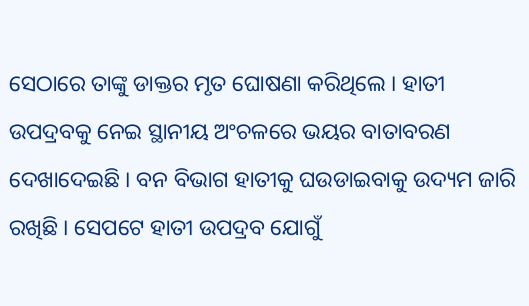ସେଠାରେ ତାଙ୍କୁ ଡାକ୍ତର ମୃତ ଘୋଷଣା କରିଥିଲେ । ହାତୀ ଉପଦ୍ରବକୁ ନେଇ ସ୍ଥାନୀୟ ଅଂଚଳରେ ଭୟର ବାତାବରଣ ଦେଖାଦେଇଛି । ବନ ବିଭାଗ ହାତୀକୁ ଘଉଡାଇବାକୁ ଉଦ୍ୟମ ଜାରି ରଖିଛି । ସେପଟେ ହାତୀ ଉପଦ୍ରବ ଯୋଗୁଁ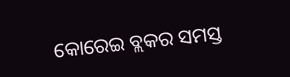କୋରେଇ ବ୍ଲକର ସମସ୍ତ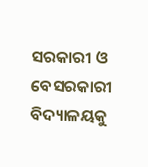ସରକାରୀ ଓ ବେସରକାରୀ ବିଦ୍ୟାଳୟକୁ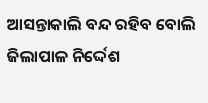ଆସନ୍ତାକାଲି ବନ୍ଦ ରହିବ ବୋଲି ଜିଲାପାଳ ନିର୍ଦ୍ଦେଶ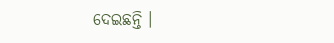ଦେଇଛନ୍ତି ।